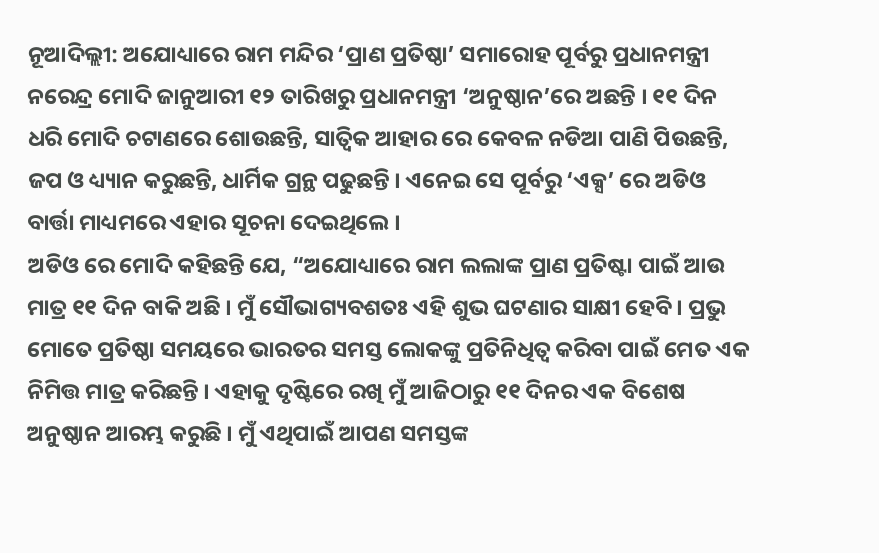ନୂଆଦିଲ୍ଲୀ: ଅଯୋଧ୍ୟାରେ ରାମ ମନ୍ଦିର ‘ପ୍ରାଣ ପ୍ରତିଷ୍ଠା’ ସମାରୋହ ପୂର୍ବରୁ ପ୍ରଧାନମନ୍ତ୍ରୀ ନରେନ୍ଦ୍ର ମୋଦି ଜାନୁଆରୀ ୧୨ ତାରିଖରୁ ପ୍ରଧାନମନ୍ତ୍ରୀ ‘ଅନୁଷ୍ଠାନ’ରେ ଅଛନ୍ତି । ୧୧ ଦିନ ଧରି ମୋଦି ଚଟାଣରେ ଶୋଉଛନ୍ତି, ସାତ୍ବିକ ଆହାର ରେ କେବଳ ନଡିଆ ପାଣି ପିଉଛନ୍ତି, ଜପ ଓ ଧ୍ୟ୍ୟାନ କରୁଛନ୍ତି, ଧାର୍ମିକ ଗ୍ରନ୍ଥ ପଢୁଛନ୍ତି । ଏନେଇ ସେ ପୂର୍ବରୁ ‘ଏକ୍ସ’ ରେ ଅଡିଓ ବାର୍ତ୍ତା ମାଧ୍ୟମରେ ଏହାର ସୂଚନା ଦେଇଥିଲେ ।
ଅଡିଓ ରେ ମୋଦି କହିଛନ୍ତି ଯେ, “ଅଯୋଧ୍ୟାରେ ରାମ ଲଲାଙ୍କ ପ୍ରାଣ ପ୍ରତିଷ୍ଟା ପାଇଁ ଆଉ ମାତ୍ର ୧୧ ଦିନ ବାକି ଅଛି । ମୁଁ ସୌଭାଗ୍ୟବଶତଃ ଏହି ଶୁଭ ଘଟଣାର ସାକ୍ଷୀ ହେବି । ପ୍ରଭୁ ମୋତେ ପ୍ରତିଷ୍ଠା ସମୟରେ ଭାରତର ସମସ୍ତ ଲୋକଙ୍କୁ ପ୍ରତିନିଧିତ୍ୱ କରିବା ପାଇଁ ମେତ ଏକ ନିମିତ୍ତ ମାତ୍ର କରିଛନ୍ତି । ଏହାକୁ ଦୃଷ୍ଟିରେ ରଖି ମୁଁ ଆଜିଠାରୁ ୧୧ ଦିନର ଏକ ବିଶେଷ ଅନୁଷ୍ଠାନ ଆରମ୍ଭ କରୁଛି । ମୁଁ ଏଥିପାଇଁ ଆପଣ ସମସ୍ତଙ୍କ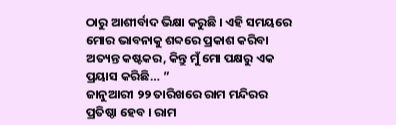ଠାରୁ ଆଶୀର୍ବାଦ ଭିକ୍ଷା କରୁଛି । ଏହି ସମୟରେ ମୋର ଭାବନାକୁ ଶବ୍ଦରେ ପ୍ରକାଶ କରିବା ଅତ୍ୟନ୍ତ କଷ୍ଟକର, କିନ୍ତୁ ମୁଁ ମୋ ପକ୍ଷରୁ ଏକ ପ୍ରୟାସ କରିଛି… ”
ଜାନୁଆରୀ ୨୨ ତାରିଖରେ ରାମ ମନ୍ଦିରର ପ୍ରତିଷ୍ଠା ହେବ । ରାମ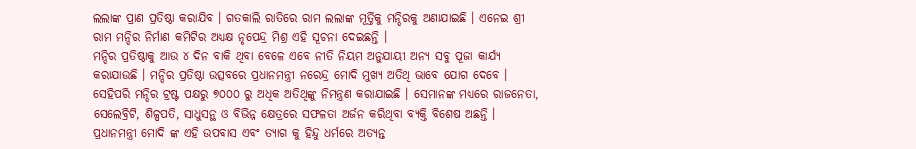ଲଲାଙ୍କ ପ୍ରାଣ ପ୍ରତିଷ୍ଠା କରାଯିବ । ଗତକାଲି ରାତିରେ ରାମ ଲଲାଙ୍କ ମୂର୍ତ୍ତିକୁ ମନ୍ଦିରକୁ ଅଣାଯାଇଛି । ଏନେଇ ଶ୍ରୀ ରାମ ମନ୍ଦିର ନିର୍ମାଣ କମିଟିର ଅଧ୍ୟକ୍ଷ ନୃପେନ୍ଦ୍ର ମିଶ୍ର ଏହି ସୂଚନା ଦେଇଛନ୍ତି ।
ମନ୍ଦିର ପ୍ରତିଷ୍ଠାକୁ ଆଉ ୪ ଦିନ ବାକି ଥିବା ବେଳେ ଏବେ ନୀତି ନିୟମ ଅନୁଯାୟୀ ଅନ୍ୟ ସବୁ ପୂଜା କାର୍ଯ୍ୟ କରାଯାଉଛି । ମନ୍ଦିର ପ୍ରତିଷ୍ଠା ଉତ୍ସବରେ ପ୍ରଧାନମନ୍ତ୍ରୀ ନରେନ୍ଦ୍ର ମୋଦି ମୁଖ୍ୟ ଅତିଥି ଭାବେ ଯୋଗ ଦେବେ । ସେହିପରି ମନ୍ଦିର ଟ୍ରଷ୍ଟ ପକ୍ଷରୁ ୭୦୦୦ ରୁ ଅଧିକ ଅତିଥିଙ୍କୁ ନିମନ୍ତ୍ରଣ କରାଯାଇଛି । ସେମାନଙ୍କ ମଧ୍ୟରେ ରାଜନେତା, ସେଲେବ୍ରିଟି, ଶିଳ୍ପପତି, ସାଧୁସନ୍ଥ ଓ ବିଭିନ୍ନ କ୍ଷେତ୍ରରେ ସଫଳତା ଅର୍ଜନ କରିଥିବା ବ୍ୟକ୍ତି ବିଶେଷ ଅଛନ୍ତି ।
ପ୍ରଧାନମନ୍ତ୍ରୀ ମୋଦି ଙ୍କ ଏହି ଉପବାସ ଏବଂ ତ୍ୟାଗ କୁ ହିନ୍ଦୁ ଧର୍ମରେ ଅତ୍ୟନ୍ତ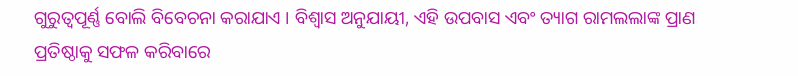ଗୁରୁତ୍ୱପୂର୍ଣ୍ଣ ବୋଲି ବିବେଚନା କରାଯାଏ । ବିଶ୍ୱାସ ଅନୁଯାୟୀ, ଏହି ଉପବାସ ଏବଂ ତ୍ୟାଗ ରାମଲଲାଙ୍କ ପ୍ରାଣ ପ୍ରତିଷ୍ଠାକୁ ସଫଳ କରିବାରେ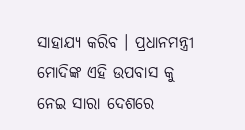ସାହାଯ୍ୟ କରିବ । ପ୍ରଧାନମନ୍ତ୍ରୀ ମୋଦିଙ୍କ ଏହି ଉପବାସ କୁ ନେଇ ସାରା ଦେଶରେ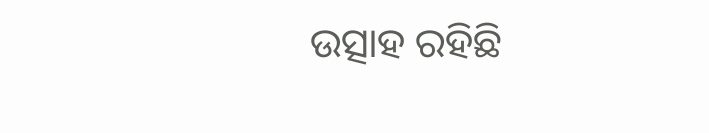ଉତ୍ସାହ ରହିଛି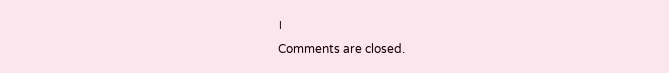।
Comments are closed.